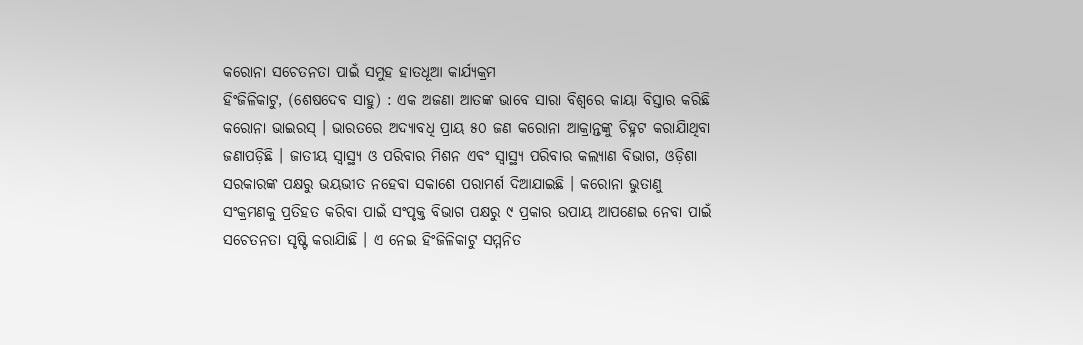କରୋନା ସଚେତନତା ପାଇଁ ସମୁହ ହାତଧୂଆ କାର୍ଯ୍ୟକ୍ରମ
ହିଂଜିଳିକାଟୁ, (ଶେଷଦେବ ସାହୁ) : ଏକ ଅଜଣା ଆତଙ୍କ ଭାବେ ସାରା ବିଶ୍ୱରେ କାୟା ବିସ୍ତାର କରିଛି କରୋନା ଭାଇରସ୍ । ଭାରତରେ ଅଦ୍ୟାବଧି ପ୍ରାୟ ୫୦ ଜଣ କରୋନା ଆକ୍ରାନ୍ତଙ୍କୁ ଚିହ୍ନଟ କରାଯାିଥିବା ଜଣାପଡ଼ିଛି । ଜାତୀୟ ସ୍ୱାସ୍ଥ୍ୟ ଓ ପରିବାର ମିଶନ ଏବଂ ସ୍ୱାସ୍ଥ୍ୟ ପରିବାର କଲ୍ୟାଣ ବିଭାଗ, ଓଡ଼ିଶା ସରକାରଙ୍କ ପକ୍ଷରୁ ଭୟଭୀତ ନହେବା ସକାଶେ ପରାମର୍ଶ ଦିଆଯାଇଛି । କରୋନା ଭୁତାଣୁ ସଂକ୍ରମଣକୁ ପ୍ରତିହତ କରିବା ପାଇଁ ସଂପୃକ୍ତ ବିଭାଗ ପକ୍ଷରୁ ୯ ପ୍ରକାର ଉପାୟ ଆପଣେଇ ନେବା ପାଇଁ ସଚେତନତା ସୃଷ୍ଟି କରାଯାିଛି । ଏ ନେଇ ହିଂଜିଳିକାଟୁ ସମ୍ମନିତ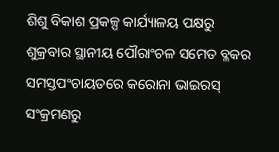ଶିଶୁ ବିକାଶ ପ୍ରକଳ୍ପ କାର୍ଯ୍ୟାଳୟ ପକ୍ଷରୁ ଶୁକ୍ରବାର ସ୍ଥାନୀୟ ପୌରାଂଚଳ ସମେତ ବ୍ଳକର ସମସ୍ତପଂଚାୟତରେ କରୋନା ଭାଇରସ୍ ସଂକ୍ରମଣରୁ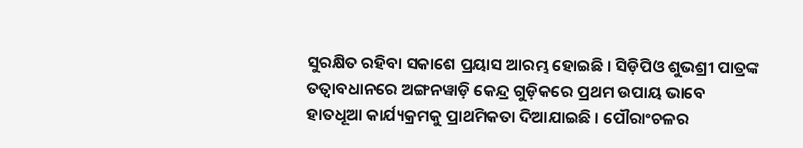ସୁରକ୍ଷିତ ରହିବା ସକାଶେ ପ୍ରୟାସ ଆରମ୍ଭ ହୋଇଛି । ସିଡ଼ିପିଓ ଶୁଭଶ୍ରୀ ପାତ୍ରଙ୍କ ତତ୍ୱାବଧାନରେ ଅଙ୍ଗନୱାଡ଼ି କେନ୍ଦ୍ର ଗୁଡ଼ିକରେ ପ୍ରଥମ ଉପାୟ ଭାବେ ହାତଧୂଆ କାର୍ଯ୍ୟକ୍ରମକୁ ପ୍ରାଥମିକତା ଦିଆଯାଇଛି । ପୌରାଂଚଳର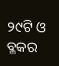୨୯ଟି ଓ ବ୍ଳକର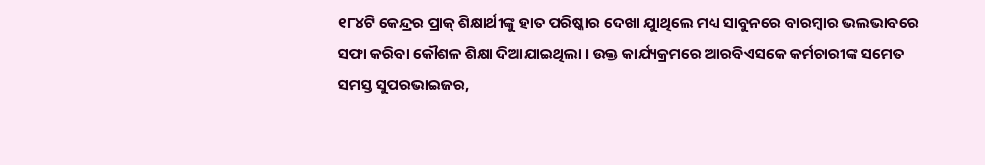୧୮୪ଟି କେନ୍ଦ୍ରର ପ୍ରାକ୍ ଶିକ୍ଷାର୍ଥୀଙ୍କୁ ହାତ ପରିଷ୍କାର ଦେଖା ଯାୁଥିଲେ ମଧ୍ୟ ସାବୁନରେ ବାରମ୍ବାର ଭଲଭାବରେ ସଫା କରିବା କୌଶଳ ଶିକ୍ଷା ଦିଆଯାଇଥିଲା । ଉକ୍ତ କାର୍ଯ୍ୟକ୍ରମରେ ଆରବିଏସକେ କର୍ମଚାରୀଙ୍କ ସମେତ ସମସ୍ତ ସୁପରଭାଇଜର,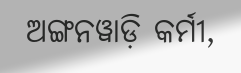ଅଙ୍ଗନୱାଡ଼ି କର୍ମୀ,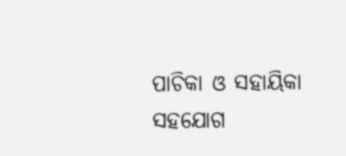ପାଚିକା ଓ ସହାୟିକା ସହଯୋଗ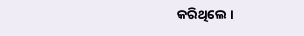କରିଥିଲେ ।